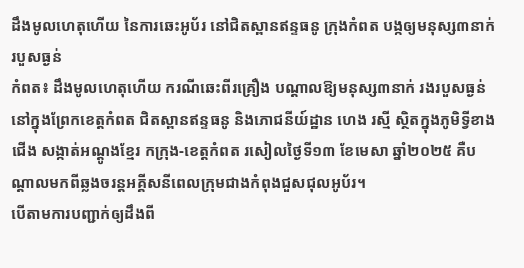ដឹងមូលហេតុហើយ នៃការឆេះអូប័រ នៅជិតស្ពានឥន្ទធនូ ក្រុងកំពត បង្កឲ្យមនុស្ស៣នាក់របួសធ្ងន់
កំពត៖ ដឹងមូលហេតុហើយ ករណីឆេះពីរគ្រឿង បណ្ដាលឱ្យមនុស្ស៣នាក់ រងរបួសធ្ងន់ នៅក្នុងព្រែកខេត្តកំពត ជិតស្ពានឥន្ទធនូ និងភោជនីយ៍ដ្ឋាន ហេង រស្មី ស្ថិតក្នុងភូមិទ្វីខាងជើង សង្កាត់អណ្ដូងខ្មែរ កក្រុង-ខេត្តកំពត រសៀលថ្ងៃទី១៣ ខែមេសា ឆ្នាំ២០២៥ គឺបណ្តាលមកពីឆ្លងចរន្តអគ្គីសនីពេលក្រុមជាងកំពុងជួសជុលអូប័រ។
បើតាមការបញ្ជាក់ឲ្យដឹងពី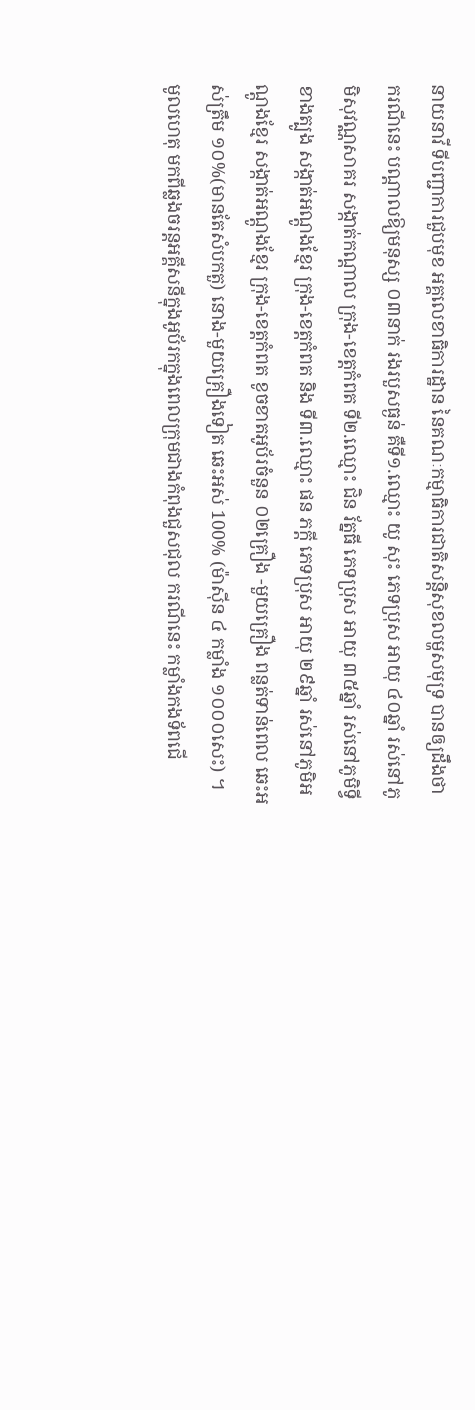នាយនាវី ទីបញ្ជាការជួបមុខ អគ្គលេខាធិការដ្ឋាន នៃគណៈកម្មាធិការជាតិសន្តិសុខលម្ហសមុទ្រ បានឲ្យដឹងថា ករណីនេះ បណ្ដាលឱ្យមនុស្ស ០៣នាក់ រងរបួសធ្ងន់ គឺទី១.ឈ្មោះ យូ សុះ ភេទប្រុស អាយុ ៤០ឆ្នាំ រស់នៅភូមិសុវណ្ណសាគរ សង្កាត់កណ្តាល ក្រុង-ខេត្តកំពត ទី២.ឈ្មោះ ជិន រ័ត្នធី ភេទប្រុស អាយុ ៣៥ឆ្នាំ រស់នៅភូមិទ្វីខាងត្បូង សង្កាត់អណ្តូងខ្មែរ ក្រុង-ខេត្តកំពត និង ទី៣.ឈ្មោះ ផន ភក្តី ភេទប្រុស អាយុ ២៩ឆ្នាំ រស់នៅភូមិអណ្តូងខ្មែរ សង្កាត់អណ្តូងខ្មែរ ក្រុង-ខេត្តកំពត ខូចខាតអូប័រចំនួន ០២គ្រឿង -មួយគ្រឿង ពន្លត់ទាន់ពេល ឆេះអស់ត្រឹម ១០%(មានតែសំបកតួ) នោង-មួយគ្រឿងទៀត ឆេះអស់ 100% (ម៉ាស៊ីន ៤ កម្លាំង ១០០០សេះ) ។
មូលហេតុ មកពីឆ្លងចរន្ដអគ្គីសនីក្នុងអូប័រកក្នុងពេលក្រុមជាងកំពុងជួសជុល ករណីនេះ កម្លាំងកងទ័ពជើ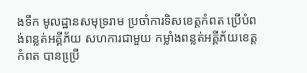ងទឹក មូលដ្ឋានសមុទ្ររាម ប្រចាំការទិសខេត្តកំពត ប្រេីបំពង់ពន្លត់អគ្គីភ័យ សហការជាមួយ កម្លាំងពន្លត់អគ្គីភ័យខេត្តកំពត បានប្រើ្រ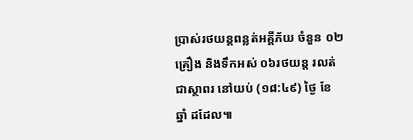ប្រាស់រថយន្ដពន្លត់អគ្គីភ័យ ចំនួន ០២គ្រឿង និងទឹកអស់ ០៦រថយន្ត រលត់ជាស្ថាពរ នៅយប់ (១៨:៤៩) ថ្ងៃ ខែ ឆ្នាំ ដដែល៕